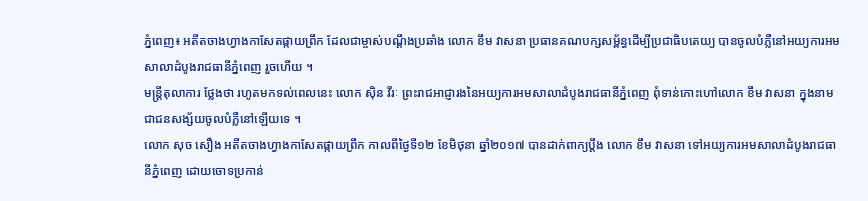ភ្នំពេញ៖ អតីតចាងហ្វាងកាសែតផ្កាយព្រឹក ដែលជាម្ចាស់បណ្តឹងប្រឆាំង លោក ខឹម វាសនា ប្រធានគណបក្សសម្ព័ន្ធដើម្បីប្រជាធិបតេយ្យ បានចូលបំភ្លឺនៅអយ្យការអមសាលាដំបូងរាជធានីភ្នំពេញ រួចហើយ ។
មន្ត្រីតុលាការ ថ្លែងថា រហូតមកទល់ពេលនេះ លោក ស៊ិន វីរៈ ព្រះរាជអាជ្ញារងនៃអយ្យការអមសាលាដំបូងរាជធានីភ្នំពេញ ពុំទាន់កោះហៅលោក ខឹម វាសនា ក្នុងនាមជាជនសង្ស័យចូលបំភ្លឺនៅឡើយទេ ។
លោក សុច សឿង អតីតចាងហ្វាងកាសែតផ្កាយព្រឹក កាលពីថ្ងៃទី១២ ខែមិថុនា ឆ្នាំ២០១៧ បានដាក់ពាក្យប្តឹង លោក ខឹម វាសនា ទៅអយ្យការអមសាលាដំបូងរាជធានីភ្នំពេញ ដោយចោទប្រកាន់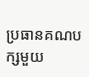ប្រធានគណបក្សមួយ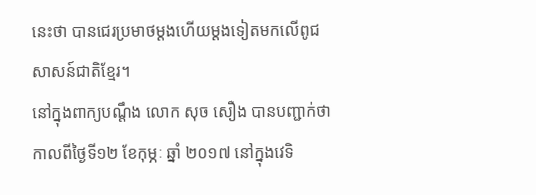នេះថា បានជេរប្រមាថម្ដងហើយម្ដងទៀតមកលើពូជសាសន៍ជាតិខ្មែរ។
នៅក្នុងពាក្យបណ្តឹង លោក សុច សឿង បានបញ្ជាក់ថា កាលពីថ្ងៃទី១២ ខែកុម្ភៈ ឆ្នាំ ២០១៧ នៅក្នុងវេទិ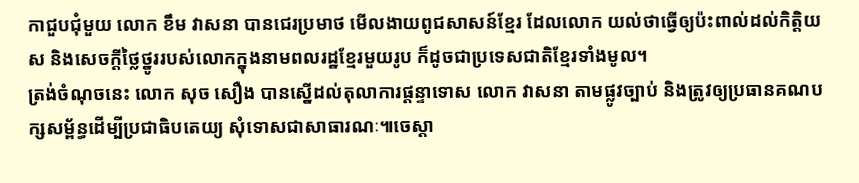កាជួបជុំមួយ លោក ខឹម វាសនា បានជេរប្រមាថ មើលងាយពូជសាសន៍ខ្មែរ ដែលលោក យល់ថាធ្វើឲ្យប៉ះពាល់ដល់កិត្តិយស និងសេចក្ដីថ្លៃថ្នូររបស់លោកក្នុងនាមពលរដ្ឋខ្មែរមួយរូប ក៏ដូចជាប្រទេសជាតិខ្មែរទាំងមូល។
ត្រង់ចំណុចនេះ លោក សុច សឿង បានស្នើដល់តុលាការផ្ដន្ទាទោស លោក វាសនា តាមផ្លូវច្បាប់ និងត្រូវឲ្យប្រធានគណបក្សសម្ព័ន្ធដើម្បីប្រជាធិបតេយ្យ សុំទោសជាសាធារណៈ៕ចេស្តា